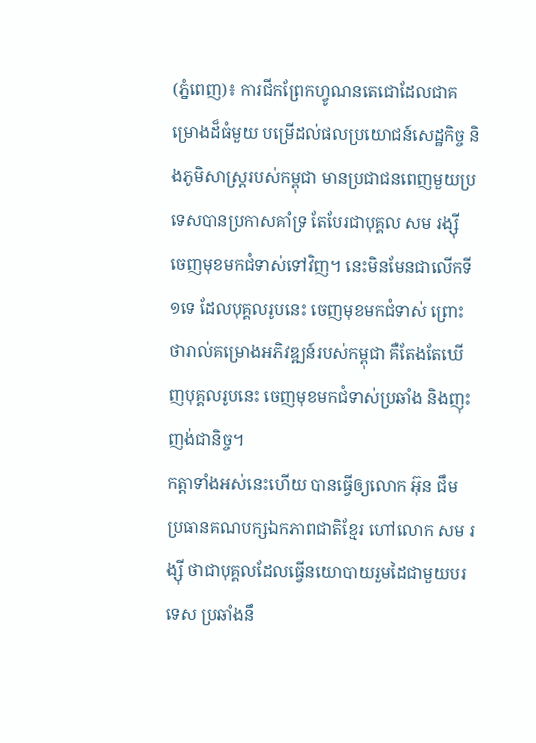(ភ្នំពេញ)៖ ការជីកព្រែកហ្វូណនតេជោដែលជាគម្រោងដ៏ធំមួយ បម្រើដល់ផលប្រយោជន៍សេដ្ឋកិច្ច និងភូមិសាស្រ្តរបស់កម្ពុជា មានប្រជាជនពេញមួយប្រទេសបានប្រកាសគាំទ្រ តែបែរជាបុគ្គល សម រង្ស៊ី ចេញមុខមកជំទាស់ទៅវិញ។ នេះមិនមែនជាលើកទី១ទេ ដែលបុគ្គលរូបនេះ ចេញមុខមកជំទាស់ ព្រោះថារាល់គម្រោងអភិវឌ្ឍន៍របស់កម្ពុជា គឺតែងតែឃើញបុគ្គលរូបនេះ ចេញមុខមកជំទាស់ប្រឆាំង និងញុះញង់ជានិច្ច។
កត្តាទាំងអស់នេះហើយ បានធ្វើឲ្យលោក អ៊ុន ជឹម ប្រធានគណបក្សឯកភាពជាតិខ្មែរ ហៅលោក សម រង្ស៊ី ថាជាបុគ្គលដែលធ្វើនយោបាយរួមដៃជាមួយបរទេស ប្រឆាំងនឹ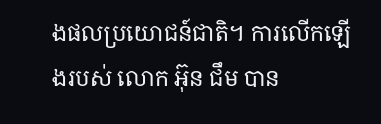ងផលប្រយោជន៍ជាតិ។ ការលើកឡើងរបស់ លោក អ៊ុន ជឹម បាន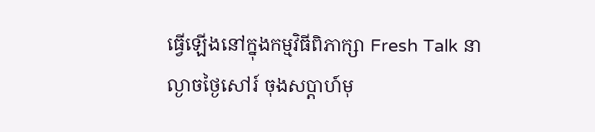ធ្វើឡើងនៅក្នុងកម្មវិធីពិភាក្សា Fresh Talk នាល្ងាចថ្ងៃសៅរ៍ ចុងសប្ដាហ៍មុ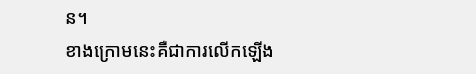ន។
ខាងក្រោមនេះគឺជាការលើកឡើង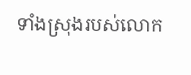ទាំងស្រុងរបស់លោក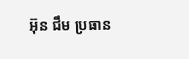អ៊ុន ជឹម ប្រធាន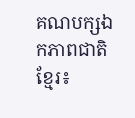គណបក្សឯកភាពជាតិខ្មែរ៖